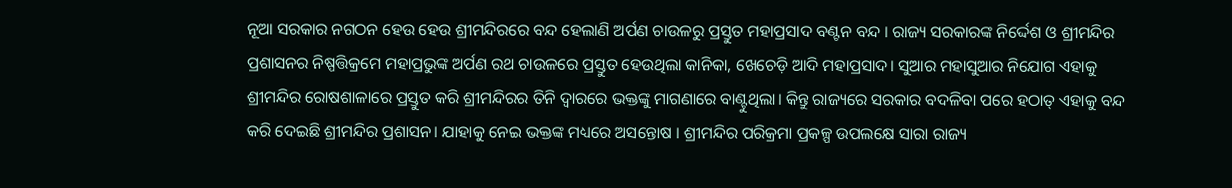ନୂଆ ସରକାର ନଗଠନ ହେଉ ହେଉ ଶ୍ରୀମନ୍ଦିରରେ ବନ୍ଦ ହେଲାଣି ଅର୍ପଣ ଚାଉଳରୁ ପ୍ରସ୍ତୁତ ମହାପ୍ରସାଦ ବଣ୍ଟନ ବନ୍ଦ । ରାଜ୍ୟ ସରକାରଙ୍କ ନିର୍ଦ୍ଦେଶ ଓ ଶ୍ରୀମନ୍ଦିର ପ୍ରଶାସନର ନିଷ୍ପତ୍ତିକ୍ରମେ ମହାପ୍ରଭୁଙ୍କ ଅର୍ପଣ ରଥ ଚାଉଳରେ ପ୍ରସ୍ତୁତ ହେଉଥିଲା କାନିକା, ଖେଚେଡ଼ି ଆଦି ମହାପ୍ରସାଦ। ସୁଆର ମହାସୁଆର ନିଯୋଗ ଏହାକୁ ଶ୍ରୀମନ୍ଦିର ରୋଷଶାଳାରେ ପ୍ରସ୍ତୁତ କରି ଶ୍ରୀମନ୍ଦିରର ତିନି ଦ୍ବାରରେ ଭକ୍ତଙ୍କୁ ମାଗଣାରେ ବାଣ୍ଟୁଥିଲା। କିନ୍ତୁ ରାଜ୍ୟରେ ସରକାର ବଦଳିବା ପରେ ହଠାତ୍ ଏହାକୁ ବନ୍ଦ କରି ଦେଇଛି ଶ୍ରୀମନ୍ଦିର ପ୍ରଶାସନ। ଯାହାକୁ ନେଇ ଭକ୍ତଙ୍କ ମଧ୍ୟରେ ଅସନ୍ତୋଷ । ଶ୍ରୀମନ୍ଦିର ପରିକ୍ରମା ପ୍ରକଳ୍ପ ଉପଲକ୍ଷେ ସାରା ରାଜ୍ୟ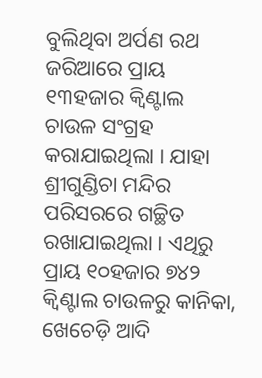ବୁଲିଥିବା ଅର୍ପଣ ରଥ ଜରିଆରେ ପ୍ରାୟ ୧୩ହଜାର କ୍ୱିଣ୍ଟାଲ ଚାଉଳ ସଂଗ୍ରହ କରାଯାଇଥିଲା । ଯାହା ଶ୍ରୀଗୁଣ୍ଡିଚା ମନ୍ଦିର ପରିସରରେ ଗଚ୍ଛିତ ରଖାଯାଇଥିଲା । ଏଥିରୁ ପ୍ରାୟ ୧୦ହଜାର ୭୪୨ କ୍ୱିଣ୍ଟାଲ ଚାଉଳରୁ କାନିକା, ଖେଚେଡ଼ି ଆଦି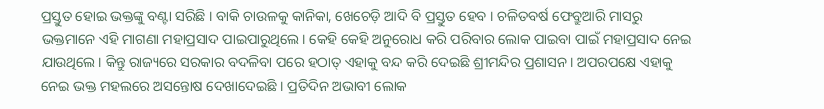ପ୍ରସ୍ତୁତ ହୋଇ ଭକ୍ତଙ୍କୁ ବଣ୍ଟା ସରିଛି । ବାକି ଚାଉଳକୁ କାନିକା, ଖେଚେଡ଼ି ଆଦି ବି ପ୍ରସ୍ତୁତ ହେବ । ଚଳିତବର୍ଷ ଫେବ୍ରୁଆରି ମାସରୁ ଭକ୍ତମାନେ ଏହି ମାଗଣା ମହାପ୍ରସାଦ ପାଇପାରୁଥିଲେ। କେହି କେହି ଅନୁରୋଧ କରି ପରିବାର ଲୋକ ପାଇବା ପାଇଁ ମହାପ୍ରସାଦ ନେଇ ଯାଉଥିଲେ। କିନ୍ତୁ ରାଜ୍ୟରେ ସରକାର ବଦଳିବା ପରେ ହଠାତ୍ ଏହାକୁ ବନ୍ଦ କରି ଦେଇଛି ଶ୍ରୀମନ୍ଦିର ପ୍ରଶାସନ। ଅପରପକ୍ଷେ ଏହାକୁ ନେଇ ଭକ୍ତ ମହଲରେ ଅସନ୍ତୋଷ ଦେଖାଦେଇଛି । ପ୍ରତିଦିନ ଅଭାବୀ ଲୋକ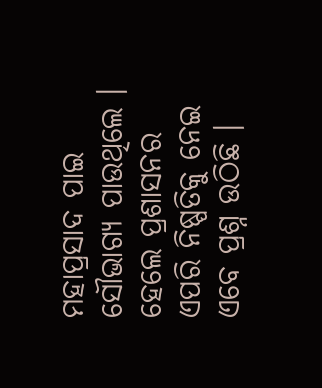ମହାପ୍ରସାଦ ପାଇ ସୌଭାଗ୍ୟ ପାଉଥିଲେ । ହେଲେ ପ୍ରଶାସନର ଏପରି ନିଷ୍ପତିକୁ ନେଇ ଏବେ ପ୍ରଶ୍ନ ଉଠିଛି ।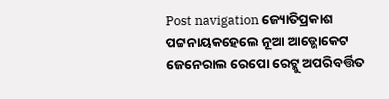Post navigation ଜ୍ୟୋତିପ୍ରକାଶ ପଟ୍ଟନାୟକହେଲେ ନୂଆ ଆଡ୍ଭୋକେଟ ଜେନେରାଲ ରେପୋ ରେଟ୍କୁ ଅପରିବର୍ତ୍ତିତ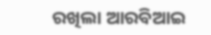ରଖିଲା ଆରବିଆଇ